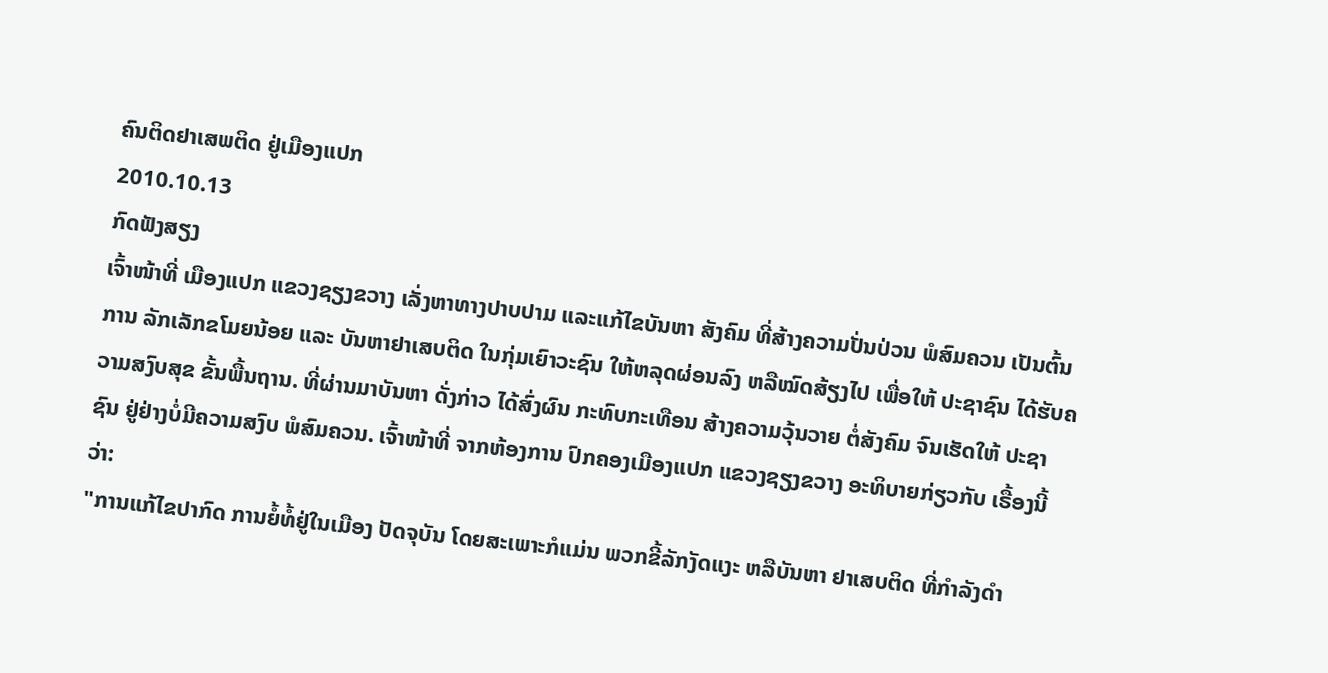ຄົນຕິດຢາເສພຕິດ ຢູ່ເມືອງແປກ
2010.10.13
ກົດຟັງສຽງ
ເຈົ້າໜ້າທີ່ ເມືອງແປກ ແຂວງຊຽງຂວາງ ເລັ່ງຫາທາງປາບປາມ ແລະແກ້ໄຂບັນຫາ ສັງຄົມ ທີ່ສ້າງຄວາມປັ່ນປ່ວນ ພໍສົມຄວນ ເປັນຕົ້ນການ ລັກເລັກຂໂມຍນ້ອຍ ແລະ ບັນຫາຢາເສບຕິດ ໃນກຸ່ມເຍົາວະຊົນ ໃຫ້ຫລຸດຜ່ອນລົງ ຫລືໝົດສ້ຽງໄປ ເພື່ອໃຫ້ ປະຊາຊົນ ໄດ້ຮັບຄວາມສງົບສຸຂ ຂັ້ນພື້ນຖານ. ທີ່ຜ່ານມາບັນຫາ ດັ່ງກ່າວ ໄດ້ສົ່ງຜົນ ກະທົບກະເທືອນ ສ້າງຄວາມວຸ້ນວາຍ ຕໍ່ສັງຄົມ ຈົນເຮັດໃຫ້ ປະຊາຊົນ ຢູ່ຢ່າງບໍ່ມີຄວາມສງົບ ພໍສົມຄວນ. ເຈົ້າໜ້າທີ່ ຈາກຫ້ອງການ ປົກຄອງເມືອງແປກ ແຂວງຊຽງຂວາງ ອະທິບາຍກ່ຽວກັບ ເຣື້ອງນີ້ວ່າ:
"ການແກ້ໄຂປາກົດ ການຍໍ້ທໍ້ຢູ່ໃນເມືອງ ປັດຈຸບັນ ໂດຍສະເພາະກໍແມ່ນ ພວກຂີ້ລັກງັດແງະ ຫລືບັນຫາ ຢາເສບຕິດ ທີ່ກຳລັງດຳ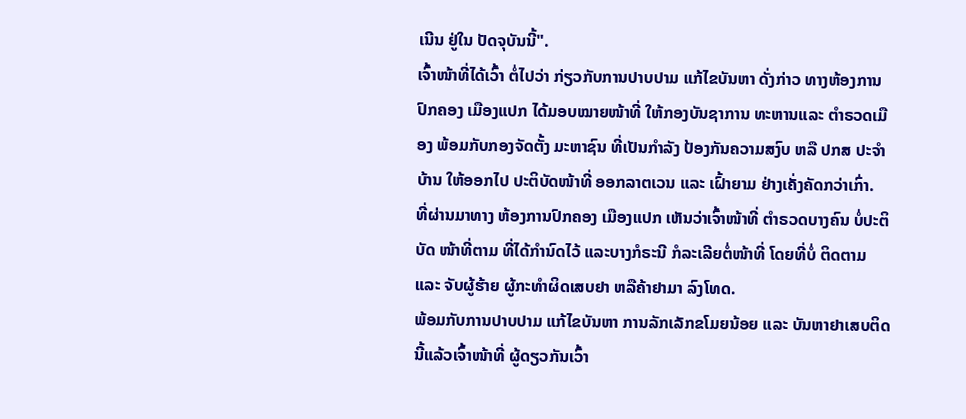ເນີນ ຢູ່ໃນ ປັດຈຸບັນນີ້".
ເຈົ້າໜ້າທີ່ໄດ້ເວົ້າ ຕໍ່ໄປວ່າ ກ່ຽວກັບການປາບປາມ ແກ້ໄຂບັນຫາ ດັ່ງກ່າວ ທາງຫ້ອງການປົກຄອງ ເມືອງແປກ ໄດ້ມອບໝາຍໜ້າທີ່ ໃຫ້ກອງບັນຊາການ ທະຫານແລະ ຕຳຣວດເມືອງ ພ້ອມກັບກອງຈັດຕັ້ງ ມະຫາຊົນ ທີ່ເປັນກຳລັງ ປ້ອງກັນຄວາມສງົບ ຫລື ປກສ ປະຈຳບ້ານ ໃຫ້ອອກໄປ ປະຕິບັດໜ້າທີ່ ອອກລາຕເວນ ແລະ ເຝົ້າຍາມ ຢ່າງເຄັ່ງຄັດກວ່າເກົ່າ.
ທີ່ຜ່ານມາທາງ ຫ້ອງການປົກຄອງ ເມືອງແປກ ເຫັນວ່າເຈົ້າໜ້າທີ່ ຕຳຣວດບາງຄົນ ບໍ່ປະຕິບັດ ໜ້າທີ່ຕາມ ທີ່ໄດ້ກຳນົດໄວ້ ແລະບາງກໍຣະນີ ກໍລະເລີຍຕໍ່ໜ້າທີ່ ໂດຍທີ່ບໍ່ ຕິດຕາມ ແລະ ຈັບຜູ້ຮ້າຍ ຜູ້ກະທໍາຜິດເສບຢາ ຫລືຄ້າຢາມາ ລົງໂທດ.
ພ້ອມກັບການປາບປາມ ແກ້ໄຂບັນຫາ ການລັກເລັກຂໂມຍນ້ອຍ ແລະ ບັນຫາຢາເສບຕິດ ນີ້ແລ້ວເຈົ້າໜ້າທີ່ ຜູ້ດຽວກັນເວົ້າ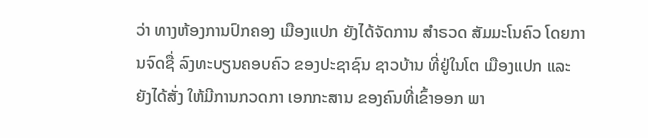ວ່າ ທາງຫ້ອງການປົກຄອງ ເມືອງແປກ ຍັງໄດ້ຈັດການ ສຳຣວດ ສັມມະໂນຄົວ ໂດຍການຈົດຊື່ ລົງທະບຽນຄອບຄົວ ຂອງປະຊາຊົນ ຊາວບ້ານ ທີ່ຢູ່ໃນໂຕ ເມືອງແປກ ແລະຍັງໄດ້ສັ່ງ ໃຫ້ມີການກວດກາ ເອກກະສານ ຂອງຄົນທີ່ເຂົ້າອອກ ພາ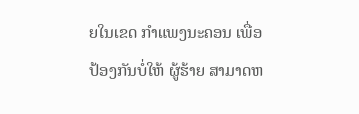ຍໃນເຂດ ກຳແພງນະຄອນ ເພື່ອປ້ອງກັນບໍ່ໃຫ້ ຜູ້ຮ້າຍ ສາມາດຫ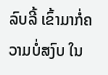ລົບລີ້ ເຂົ້າມາກໍ່ຄວາມບໍ່ສງົບ ໃນ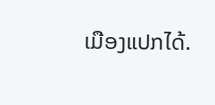ເມືອງແປກໄດ້.